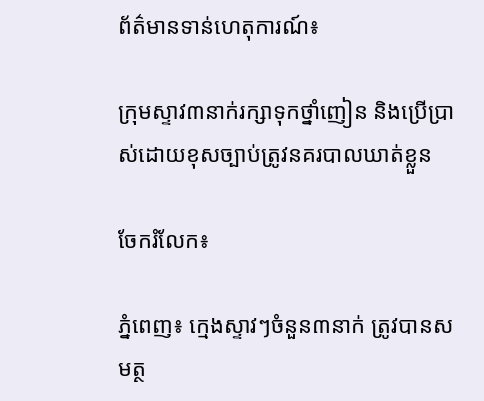ព័ត៌មានទាន់ហេតុការណ៍៖

ក្រុមស្ទាវ៣នាក់រក្សាទុកថ្នាំញៀន និងប្រើប្រាស់ដោយខុសច្បាប់ត្រូវនគរបាលឃាត់ខ្លួន

ចែករំលែក៖

ភ្នំពេញ៖ ក្មេងស្ទាវៗចំនួន៣នាក់ ត្រូវបានសមត្ថ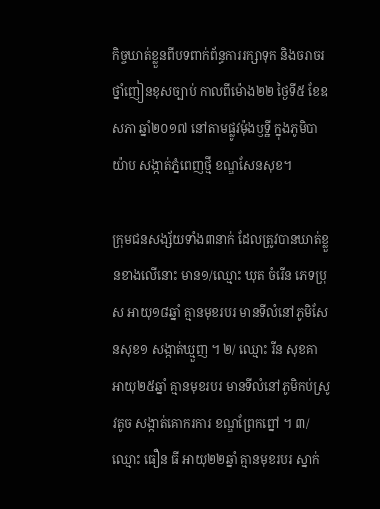កិច្ចឃាត់ខ្លួនពីបទពាក់ព័ន្ធការរក្សាទុក និងចរាចរថ្នាំញៀនខុសច្បាប់ កាលពីម៉ោង២២ ថ្ងៃទី៥ ខែឧសភា ឆ្នាំ២០១៧ នៅតាមផ្លូវម៉ុងឫទ្ឋី ក្នុងភូមិបាយ៉ាប សង្កាត់ភ្នំពេញថ្មី ខណ្ឌសែនសុខ។

ក្រុមជនសង្ស័យទាំង៣នាក់ ដែលត្រូវបានឃាត់ខ្លួនខាងលើនោះ មាន១/ឈ្មោះ ឃុត ចំរើន ភេទប្រុស អាយុ១៨ឆ្នាំ គ្មានមុខរបរ មានទីលំនៅភូមិសែនសុខ១ សង្កាត់ឃ្មួញ ។ ២/ ឈ្មោះ រីន សុខគា អាយុ២៥ឆ្នាំ គ្មានមុខរបរ មានទីលំនៅភូមិកប់ស្រូវតូច សង្កាត់គោករការ ខណ្ឌព្រែកព្នៅ ។ ៣/ ឈ្មោះ ធឿន ធី អាយុ២២ឆ្នាំ គ្មានមុខរបរ ស្នាក់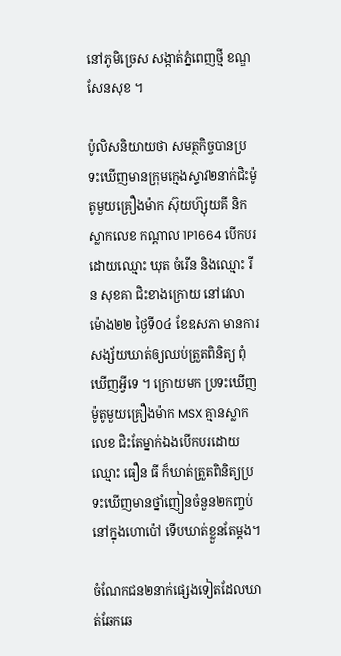នៅភូមិច្រេស សង្កាត់ភ្នំពេញថ្មី ខណ្ឌសែនសុខ ។

ប៉ូលិសនិយាយថា សមត្ថកិច្ចបានប្រទះឃើញមានក្រុមក្មេងស្ទាវ២នាក់ជិះម៉ូតូមួយគ្រឿងម៉ាក ស៊ុយហ៊្សុយគី និក ស្លាកលេខ កណ្តាល 1P1664 បើកបរដោយឈ្មោះ ឃុត ចំរើន និងឈ្មោះ រីន សុខគា ជិះខាងក្រោយ នៅវេលាម៉ោង២២ ថ្ងៃទី០៤ ខែឧសភា មានការសង្ស័យឃាត់ឲ្យឈប់ត្រួតពិនិត្យ ពុំឃើញអ្វីទេ ។ ក្រោយមក ប្រទះឃើញម៉ូតូមួយគ្រឿងម៉ាក MSX គ្មានស្លាកលេខ ជិះតែម្នាក់ឯងបើកបរដោយឈ្មោះ ធឿន ធី ក៏ឃាត់ត្រួតពិនិត្យប្រទះឃើញមានថ្នាំញៀនចំនួន២កញ្ចប់ នៅក្នុងហោប៉ៅ ទើបឃាត់ខ្លួនតែម្តង។

ចំណែកជន២នាក់ផ្សេងទៀតដែលឃាត់ឆែកឆេ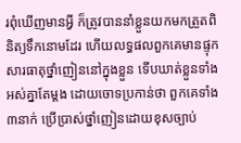រពុំឃើញមានអ្វី ក៏ត្រូវបាននាំខ្លួនយកមកត្រួតពិនិត្យទឹកនោមដែរ ហើយលទ្ធផលពួកគេមានផ្ទុកសារធាតុថ្នាំញៀននៅក្នុងខ្លួន ទើបឃាត់ខ្លួនទាំងអស់គ្នាតែម្តង ដោយចោទប្រកាន់ថា ពួកគេទាំង៣នាក់ ប្រើប្រាស់ថ្នាំញៀនដោយខុសច្បាប់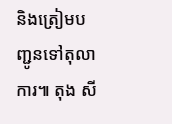និងត្រៀមបញ្ជូនទៅតុលាការ៕ តុង សី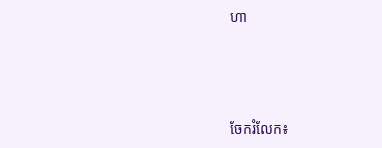ហា




ចែករំលែក៖